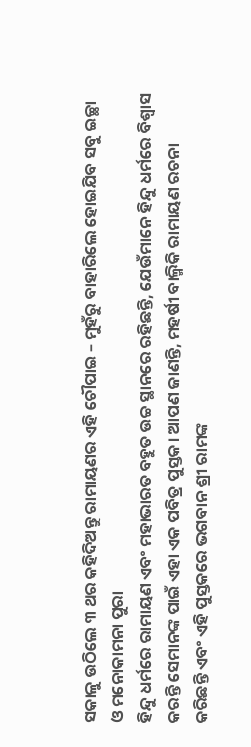ସକାଳୁ ଉଠିଲେ ୩ ଥର କହିଦିଅନ୍ତୁ ରାମାୟଣର ଏହି ଚୌପାଇ – ମୁହଁରୁ ବାହାରିଲେ ହୋଇଯିବ ସବୁ ଇଚ୍ଛା ଓ ମନୋକାମନା ପୁରା
ହିନ୍ଦୁ ଧର୍ମରେ ରାମାୟଣ ଏବଂ ମହାଭାରତ ବହୁତ ଉଚ୍ଚ ସ୍ଥାନରେ ରହିଛନ୍ତି, ଯେଉଁମାନେ ହିନ୍ଦୁ ଧର୍ମରେ ବିଶ୍ୱାସ କରନ୍ତି ସେମାନଙ୍କ ପାଇଁ ଏହା ଏକ ପବିତ୍ର ପୁସ୍ତକ। ଆପଣ ଜାଣନ୍ତି, ମହର୍ଷୀ ବାଲ୍ମିକି ରାମାୟଣ ରଚନା କରିଛନ୍ତି ଏବଂ ଏହି ପୁସ୍ତକରେ ଭଗବାନ ଶ୍ରୀ ରାମଙ୍କ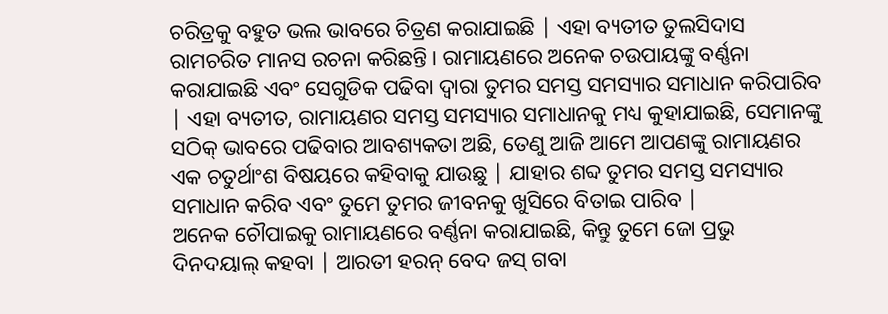ଚରିତ୍ରକୁ ବହୁତ ଭଲ ଭାବରେ ଚିତ୍ରଣ କରାଯାଇଛି | ଏହା ବ୍ୟତୀତ ତୁଲସିଦାସ ରାମଚରିତ ମାନସ ରଚନା କରିଛନ୍ତି। ରାମାୟଣରେ ଅନେକ ଚଉପାୟଙ୍କୁ ବର୍ଣ୍ଣନା କରାଯାଇଛି ଏବଂ ସେଗୁଡିକ ପଢିବା ଦ୍ୱାରା ତୁମର ସମସ୍ତ ସମସ୍ୟାର ସମାଧାନ କରିପାରିବ | ଏହା ବ୍ୟତୀତ, ରାମାୟଣର ସମସ୍ତ ସମସ୍ୟାର ସମାଧାନକୁ ମଧ୍ୟ କୁହାଯାଇଛି, ସେମାନଙ୍କୁ ସଠିକ୍ ଭାବରେ ପଢିବାର ଆବଶ୍ୟକତା ଅଛି, ତେଣୁ ଆଜି ଆମେ ଆପଣଙ୍କୁ ରାମାୟଣର ଏକ ଚତୁର୍ଥାଂଶ ବିଷୟରେ କହିବାକୁ ଯାଉଛୁ | ଯାହାର ଶବ୍ଦ ତୁମର ସମସ୍ତ ସମସ୍ୟାର ସମାଧାନ କରିବ ଏବଂ ତୁମେ ତୁମର ଜୀବନକୁ ଖୁସିରେ ବିତାଇ ପାରିବ |
ଅନେକ ଚୌପାଇକୁ ରାମାୟଣରେ ବର୍ଣ୍ଣନା କରାଯାଇଛି, କିନ୍ତୁ ତୁମେ ଜୋ ପ୍ରଭୁ ଦିନଦୟାଲ୍ କହବା | ଆରତୀ ହରନ୍ ବେଦ ଜସ୍ ଗବା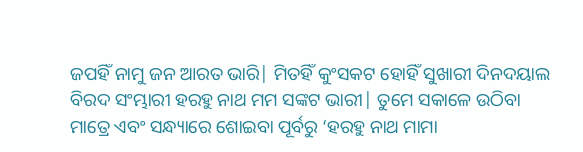ଜପହିଁ ନାମୁ ଜନ ଆରତ ଭାରି| ମିତହିଁ କୁଂସକଟ ହୋହିଁ ସୁଖାରୀ ଦିନଦୟାଲ ବିରଦ ସଂମ୍ଭାରୀ ହରହୁ ନାଥ ମମ ସଙ୍କଟ ଭାରୀ| ତୁମେ ସକାଳେ ଉଠିବା ମାତ୍ରେ ଏବଂ ସନ୍ଧ୍ୟାରେ ଶୋଇବା ପୂର୍ବରୁ ‘ହରହୁ ନାଥ ମାମା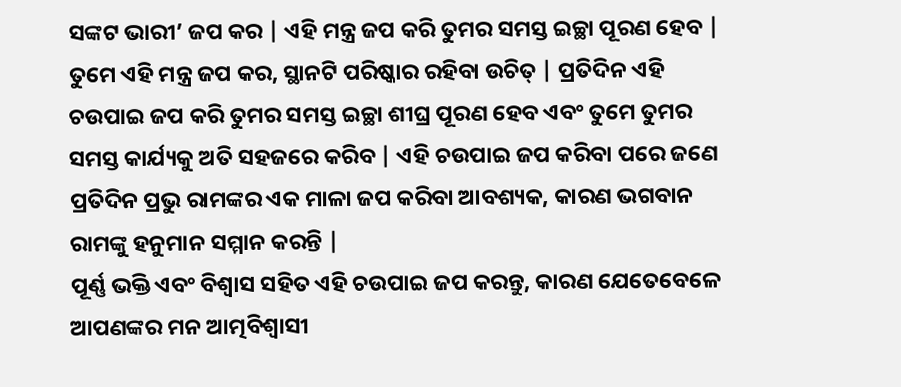ସଙ୍କଟ ଭାରୀ’ ଜପ କର | ଏହି ମନ୍ତ୍ର ଜପ କରି ତୁମର ସମସ୍ତ ଇଚ୍ଛା ପୂରଣ ହେବ | ତୁମେ ଏହି ମନ୍ତ୍ର ଜପ କର, ସ୍ଥାନଟି ପରିଷ୍କାର ରହିବା ଉଚିତ୍ | ପ୍ରତିଦିନ ଏହି ଚଉପାଇ ଜପ କରି ତୁମର ସମସ୍ତ ଇଚ୍ଛା ଶୀଘ୍ର ପୂରଣ ହେବ ଏବଂ ତୁମେ ତୁମର ସମସ୍ତ କାର୍ଯ୍ୟକୁ ଅତି ସହଜରେ କରିବ | ଏହି ଚଉପାଇ ଜପ କରିବା ପରେ ଜଣେ ପ୍ରତିଦିନ ପ୍ରଭୁ ରାମଙ୍କର ଏକ ମାଳା ଜପ କରିବା ଆବଶ୍ୟକ, କାରଣ ଭଗବାନ ରାମଙ୍କୁ ହନୁମାନ ସମ୍ମାନ କରନ୍ତି |
ପୂର୍ଣ୍ଣ ଭକ୍ତି ଏବଂ ବିଶ୍ୱାସ ସହିତ ଏହି ଚଉପାଇ ଜପ କରନ୍ତୁ, କାରଣ ଯେତେବେଳେ ଆପଣଙ୍କର ମନ ଆତ୍ମବିଶ୍ୱାସୀ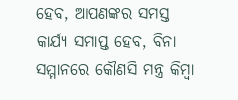ହେବ, ଆପଣଙ୍କର ସମସ୍ତ କାର୍ଯ୍ୟ ସମାପ୍ତ ହେବ, ବିନା ସମ୍ମାନରେ କୌଣସି ମନ୍ତ୍ର କିମ୍ବା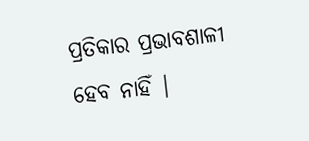ପ୍ରତିକାର ପ୍ରଭାବଶାଳୀ ହେବ ନାହିଁ |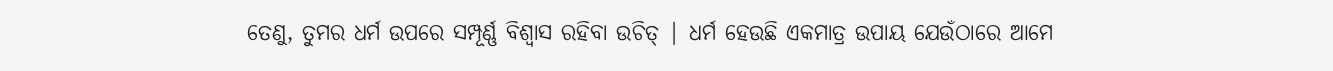ତେଣୁ, ତୁମର ଧର୍ମ ଉପରେ ସମ୍ପୂର୍ଣ୍ଣ ବିଶ୍ୱାସ ରହିବା ଉଚିତ୍ | ଧର୍ମ ହେଉଛି ଏକମାତ୍ର ଉପାୟ ଯେଉଁଠାରେ ଆମେ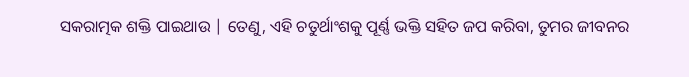ସକରାତ୍ମକ ଶକ୍ତି ପାଇଥାଉ | ତେଣୁ, ଏହି ଚତୁର୍ଥାଂଶକୁ ପୂର୍ଣ୍ଣ ଭକ୍ତି ସହିତ ଜପ କରିବା, ତୁମର ଜୀବନର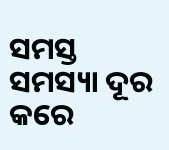ସମସ୍ତ ସମସ୍ୟା ଦୂର କରେ